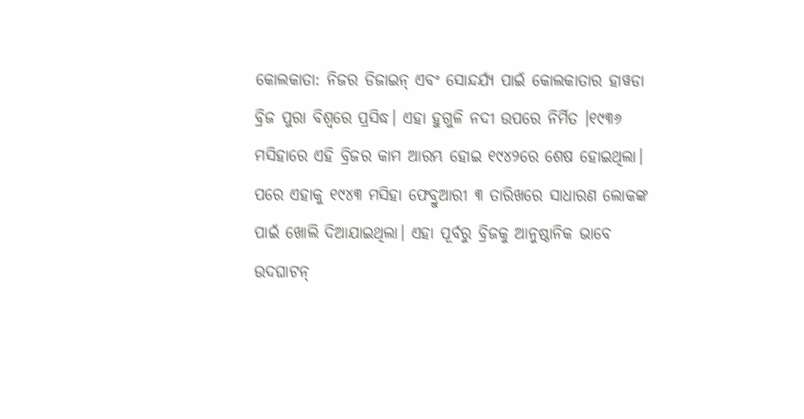କୋଲକାତା: ନିଜର ଡିଜାଇନ୍ ଏବଂ ସୋନ୍ଦର୍ଯ୍ୟ ପାଇଁ କୋଲକାତାର ହାୱଡା ବ୍ରିଜ ପୁରା ବିଶ୍ୱରେ ପ୍ରସିଦ୍ଧ। ଏହା ହୁଗୁଳି ନଦୀ ଉପରେ ନିର୍ମିତ ।୧୯୩୬ ମସିହାରେ ଏହି ବ୍ରିଜର କାମ ଆରମ୍ଭ ହୋଇ ୧୯୪୨ରେ ଶେଷ ହୋଇଥିଲା। ପରେ ଏହାକୁ ୧୯୪୩ ମସିହା ଫେବ୍ରୁଆରୀ ୩ ତାରିଖରେ ସାଧାରଣ ଲୋକଙ୍କ ପାଇଁ ଖୋଲି ଦିଆଯାଇଥିଲା। ଏହା ପୂର୍ବରୁ ବ୍ରିଜକୁ ଆନୁଷ୍ଠାନିକ ଭାବେ ଉଦଘାଟନ୍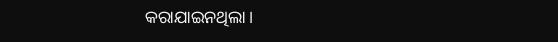କରାଯାଇନଥିଲା।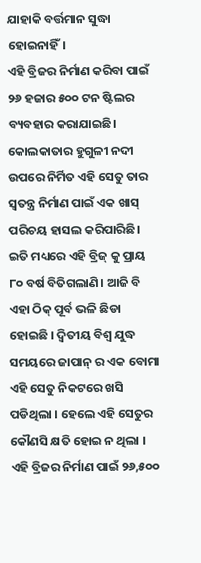ଯାହାକି ବର୍ତ୍ତମାନ ସୁଦ୍ଧା ହୋଇନାହିଁ।
ଏହି ବ୍ରିଜର ନିର୍ମାଣ କରିବା ପାଇଁ ୨୬ ହଜାର ୫୦୦ ଟନ ଷ୍ଟିଲର ବ୍ୟବହାର କରାଯାଇଛି। କୋଲକାତାର ହୁଗୁଳୀ ନଦୀ ଉପରେ ନିର୍ମିତ ଏହି ସେତୁ ତାର ସ୍ୱତନ୍ତ୍ର ନିର୍ମାଣ ପାଇଁ ଏକ ଖାସ୍ ପରିଚୟ ହାସଲ କରିପାରିଛି। ଇତି ମଧ୍ୟରେ ଏହି ବ୍ରିଜ୍ କୁ ପ୍ରାୟ ୮୦ ବର୍ଷ ବିତିଗଲାଣି। ଆଜି ବି ଏହା ଠିକ୍ ପୂର୍ବ ଭଳି ଛିଡା ହୋଇଛି । ଦ୍ଵିତୀୟ ବିଶ୍ଵ ଯୁଦ୍ଧ ସମୟରେ ଜାପାନ୍ ର ଏକ ବୋମା ଏହି ସେତୁ ନିକଟରେ ଖସି ପଡିଥିଲା । ହେଲେ ଏହି ସେତୁର କୌଣସି କ୍ଷତି ହୋଇ ନ ଥିଲା ।
ଏହି ବ୍ରିଜର ନିର୍ମାଣ ପାଇଁ ୨୬,୫୦୦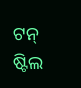ଟନ୍ ଷ୍ଟିଲ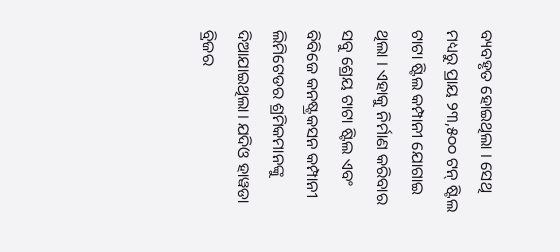ବ୍ୟବହୃତ ହୋଇଥିଲା । ସେଥି ମଧ୍ୟରୁ ପ୍ରାୟ ୨୩,୫୦୦ ଟନ୍ ଷ୍ଟିଲ ଟାଟା ଷ୍ଟିଲ କମ୍ପାନୀ ଯୋଗାଇ ଥିଲା । ଏହାକୁ ନିର୍ମାଣ କରିବାର ସବୁ ଶ୍ରେୟ ଟାଟା ଷ୍ଟିଲ ଏବଂ ବିବିଜେ କନଷ୍ଟ୍ରକସନ କମ୍ପାନୀ ଲିମିଟେଡର ଶ୍ରମିକମାନଙ୍କୁ ଦିଆଯାଇଥିଲା। ଯଦିଓ ହାୱଡା ବ୍ରିଜର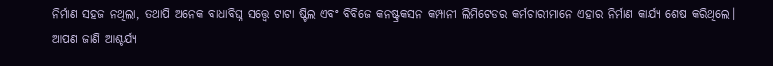ନିର୍ମାଣ ସହଜ ନଥିଲା, ତଥାପି ଅନେକ ବାଧାବିଘ୍ନ ସତ୍ତ୍ଵେ ଟାଟା ଷ୍ଟିଲ ଏବଂ ବିବିଜେ କନଷ୍ଟ୍ରକସନ କମ୍ପାନୀ ଲିମିଟେଡର କର୍ମଚାରୀମାନେ ଏହାର ନିର୍ମାଣ କାର୍ଯ୍ୟ ଶେଷ କରିଥିଲେ।
ଆପଣ ଜାଣି ଆଶ୍ଚର୍ଯ୍ୟ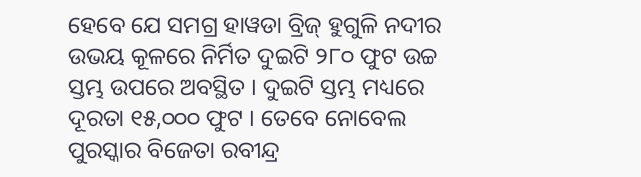ହେବେ ଯେ ସମଗ୍ର ହାୱଡା ବ୍ରିଜ୍ ହୁଗୁଳି ନଦୀର ଉଭୟ କୂଳରେ ନିର୍ମିତ ଦୁଇଟି ୨୮୦ ଫୁଟ ଉଚ୍ଚ ସ୍ତମ୍ଭ ଉପରେ ଅବସ୍ଥିତ । ଦୁଇଟି ସ୍ତମ୍ଭ ମଧ୍ୟରେ ଦୂରତା ୧୫,୦୦୦ ଫୁଟ । ତେବେ ନୋବେଲ ପୁରସ୍କାର ବିଜେତା ରବୀନ୍ଦ୍ର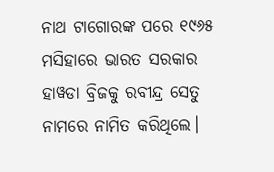ନାଥ ଟାଗୋରଙ୍କ ପରେ ୧୯୬୫ ମସିହାରେ ଭାରତ ସରକାର ହାୱଡା ବ୍ରିଜକୁ ରବୀନ୍ଦ୍ର ସେତୁ ନାମରେ ନାମିତ କରିଥିଲେ।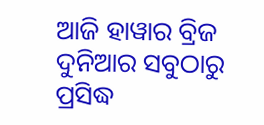ଆଜି ହାୱାର ବ୍ରିଜ ଦୁନିଆର ସବୁଠାରୁ ପ୍ରସିଦ୍ଧ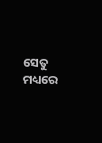ସେତୁ ମଧ୍ୟରେ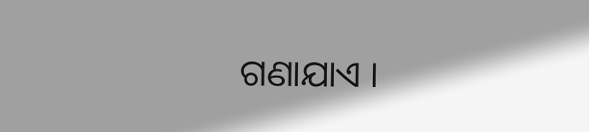ଗଣାଯାଏ ।